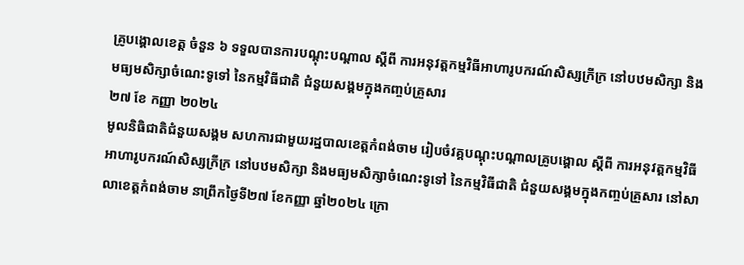គ្រូបង្គោលខេត្ត ចំនួន ៦ ទទួលបានការបណ្តុះបណ្តាល ស្តីពី ការអនុវត្តកម្មវិធីអាហារូបករណ៍សិស្សក្រីក្រ នៅបឋមសិក្សា និងមធ្យមសិក្សាចំណេះទូទៅ នៃកម្មវិធីជាតិ ជំនួយសង្គមក្នុងកញ្ចប់គ្រួសារ
២៧ ខែ កញ្ញា ២០២៤
មូលនិធិជាតិជំនួយសង្គម សហការជាមួយរដ្ឋបាលខេត្តកំពង់ចាម រៀបចំវគ្គបណ្តុះបណ្តាលគ្រូបង្គោល ស្តីពី ការអនុវត្តកម្មវិធីអាហារូបករណ៍សិស្សក្រីក្រ នៅបឋមសិក្សា និងមធ្យមសិក្សាចំណេះទូទៅ នៃកម្មវិធីជាតិ ជំនួយសង្គមក្នុងកញ្ចប់គ្រួសារ នៅសាលាខេត្តកំពង់ចាម នាព្រឹកថ្ងៃទី២៧ ខែកញ្ញា ឆ្នាំ២០២៤ ក្រោ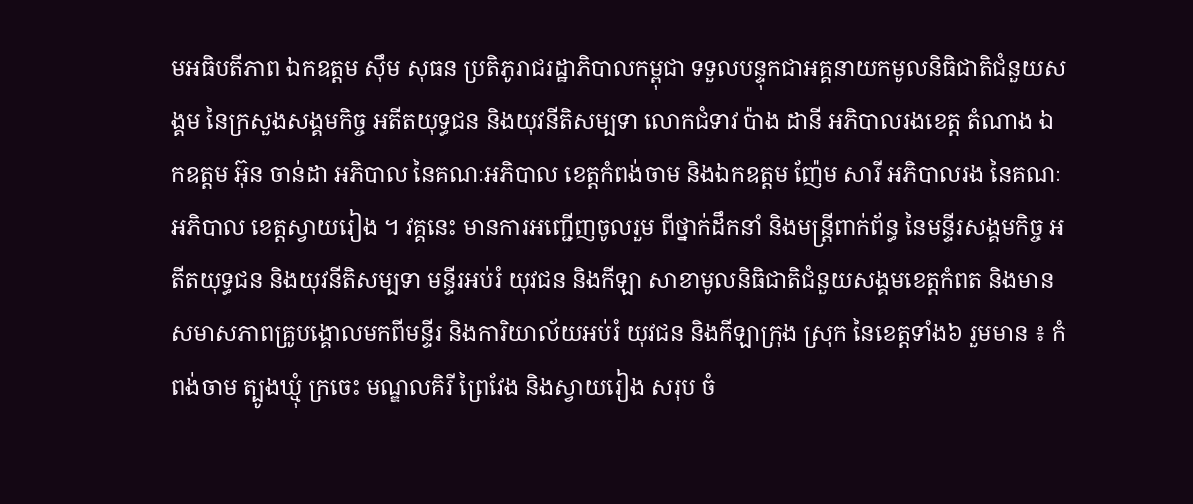មអធិបតីភាព ឯកឧត្តម ស៊ឹម សុធន ប្រតិភូរាជរដ្ឋាភិបាលកម្ពុជា ទទួលបន្ទុកជាអគ្គនាយកមូលនិធិជាតិជំនួយសង្គម នៃក្រសួងសង្គមកិច្ច អតីតយុទ្ធជន និងយុវនីតិសម្បទា លោកជំទាវ ប៉ាង ដានី អភិបាលរងខេត្ត តំណាង ឯកឧត្តម អ៊ុន ចាន់ដា អភិបាល នៃគណៈអភិបាល ខេត្តកំពង់ចាម និងឯកឧត្តម ញ៉ែម សារី អភិបាលរង នៃគណៈអភិបាល ខេត្តស្វាយរៀង ។ វគ្គនេះ មានការអញ្ជើញចូលរួម ពីថ្នាក់ដឹកនាំ និងមន្ត្រីពាក់ព័ន្ធ នៃមន្ទីរសង្គមកិច្ច អតីតយុទ្ធជន និងយុវនីតិសម្បទា មន្ទីរអប់រំ យុវជន និងកីឡា សាខាមូលនិធិជាតិជំនួយសង្គមខេត្តកំពត និងមានសមាសភាពគ្រូបង្គោលមកពីមន្ទីរ និងការិយាល័យអប់រំ យុវជន និងកីឡាក្រុង ស្រុក នៃខេត្តទាំង៦ រួមមាន ៖ កំពង់ចាម ត្បូងឃ្មុំ ក្រចេះ មណ្ឌលគិរី ព្រៃវែង និងស្វាយរៀង សរុប ចំ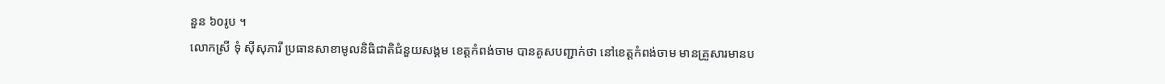នួន ៦០រូប ។
លោកស្រី ទុំ ស៊ីសុភារី ប្រធានសាខាមូលនិធិជាតិជំនួយសង្គម ខេត្តកំពង់ចាម បានគូសបញ្ជាក់ថា នៅខេត្តកំពង់ចាម មានគ្រួសារមានប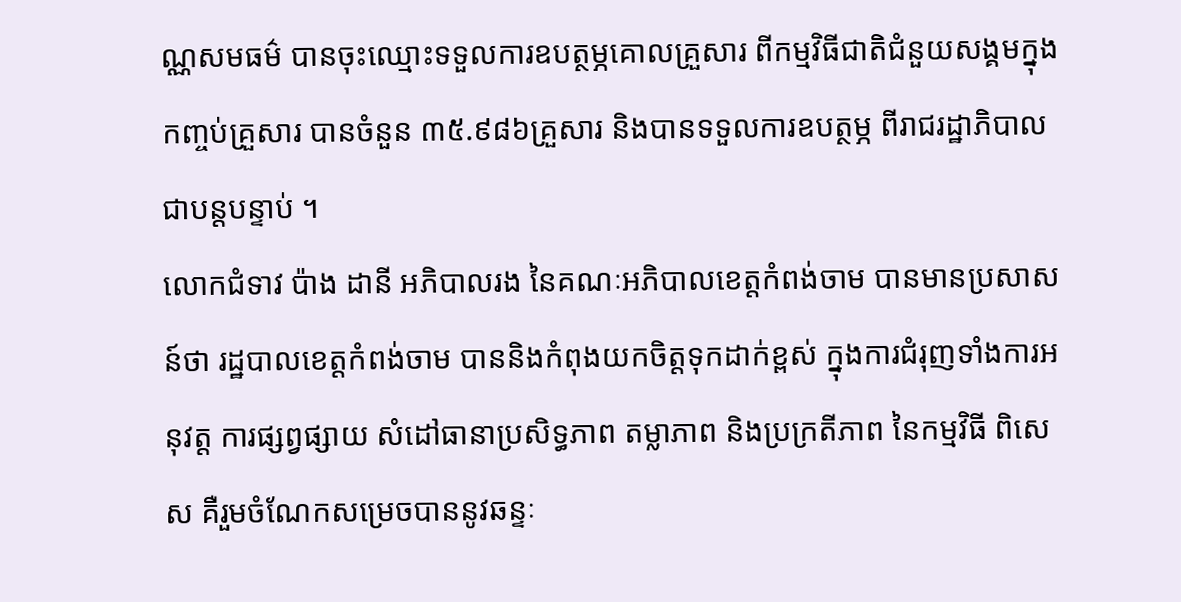ណ្ណសមធម៌ បានចុះឈ្មោះទទួលការឧបត្ថម្ភគោលគ្រួសារ ពីកម្មវិធីជាតិជំនួយសង្គមក្នុងកញ្ចប់គ្រួសារ បានចំនួន ៣៥.៩៨៦គ្រួសារ និងបានទទួលការឧបត្ថម្ភ ពីរាជរដ្ឋាភិបាល ជាបន្តបន្ទាប់ ។
លោកជំទាវ ប៉ាង ដានី អភិបាលរង នៃគណៈអភិបាលខេត្តកំពង់ចាម បានមានប្រសាសន៍ថា រដ្ឋបាលខេត្តកំពង់ចាម បាននិងកំពុងយកចិត្តទុកដាក់ខ្ពស់ ក្នុងការជំរុញទាំងការអនុវត្ត ការផ្សព្វផ្សាយ សំដៅធានាប្រសិទ្ធភាព តម្លាភាព និងប្រក្រតីភាព នៃកម្មវិធី ពិសេស គឺរួមចំណែកសម្រេចបាននូវឆន្ទៈ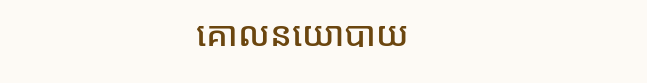គោលនយោបាយ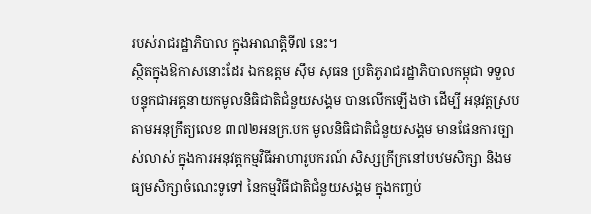របស់រាជរដ្ឋាភិបាល ក្នុងអាណត្តិទី៧ នេះ។
ស្ថិតក្នុងឱកាសនោះដែរ ឯកឧត្តម ស៊ឹម សុធន ប្រតិភូរាជរដ្ឋាភិបាលកម្ពុជា ទទួលបន្ទុកជាអគ្គនាយកមូលនិធិជាតិជំនួយសង្គម បានលើកឡើងថា ដើម្បី អនុវត្តស្របតាមអនុក្រឹត្យលេខ ៣៧២អនក្រ.បក មូលនិធិជាតិជំនួយសង្គម មានផែនការច្បាស់លាស់ ក្នុងការអនុវត្តកម្មវិធីអាហារូបករណ៍ សិស្សក្រីក្រនៅបឋមសិក្សា និងមធ្យមសិក្សាចំណេះទូទៅ នៃកម្មវិធីជាតិជំនួយសង្គម ក្នុងកញ្ចប់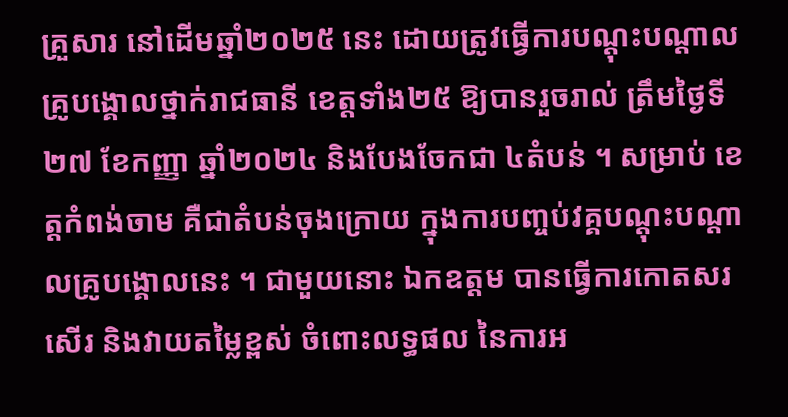គ្រួសារ នៅដើមឆ្នាំ២០២៥ នេះ ដោយត្រូវធ្វើការបណ្តុះបណ្តាលគ្រូបង្គោលថ្នាក់រាជធានី ខេត្តទាំង២៥ ឱ្យបានរួចរាល់ ត្រឹមថ្ងៃទី២៧ ខែកញ្ញា ឆ្នាំ២០២៤ និងបែងចែកជា ៤តំបន់ ។ សម្រាប់ ខេត្តកំពង់ចាម គឺជាតំបន់ចុងក្រោយ ក្នុងការបញ្ចប់វគ្គបណ្តុះបណ្តាលគ្រូបង្គោលនេះ ។ ជាមួយនោះ ឯកឧត្តម បានធ្វើការកោតសរសើរ និងវាយតម្លៃខ្ពស់ ចំពោះលទ្ធផល នៃការអ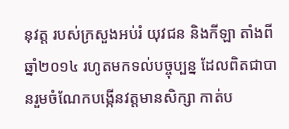នុវត្ត របស់ក្រសួងអប់រំ យុវជន និងកីឡា តាំងពីឆ្នាំ២០១៤ រហូតមកទល់បច្ចុប្បន្ន ដែលពិតជាបានរួមចំណែកបង្កើនវត្តមានសិក្សា កាត់ប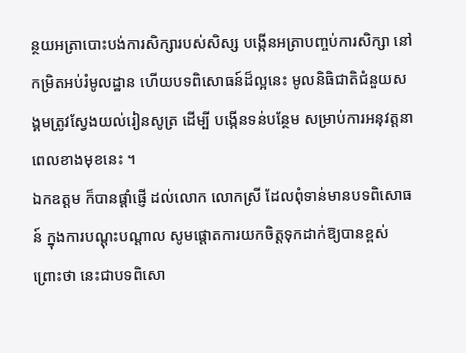ន្ថយអត្រាបោះបង់ការសិក្សារបស់សិស្ស បង្កើនអត្រាបញ្ចប់ការសិក្សា នៅកម្រិតអប់រំមូលដ្ឋាន ហើយបទពិសោធន៍ដ៏ល្អនេះ មូលនិធិជាតិជំនួយសង្គមត្រូវស្វែងយល់រៀនសូត្រ ដើម្បី បង្កើនទន់បន្ថែម សម្រាប់ការអនុវត្តនាពេលខាងមុខនេះ ។
ឯកឧត្តម ក៏បានផ្ដាំផ្ញើ ដល់លោក លោកស្រី ដែលពុំទាន់មានបទពិសោធន៍ ក្នុងការបណ្តុះបណ្តាល សូមផ្តោតការយកចិត្តទុកដាក់ឱ្យបានខ្ពស់ ព្រោះថា នេះជាបទពិសោ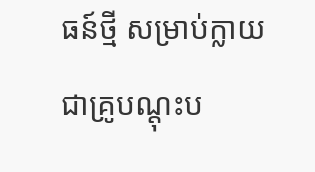ធន៍ថ្មី សម្រាប់ក្លាយជាគ្រូបណ្តុះប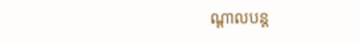ណ្តាលបន្ត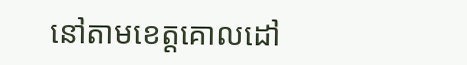នៅតាមខេត្តគោលដៅ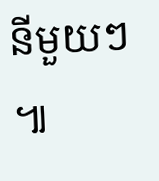នីមួយៗ ៕